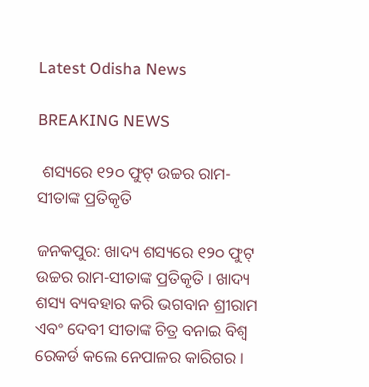Latest Odisha News

BREAKING NEWS

 ଶସ୍ୟରେ ୧୨୦ ଫୁଟ୍ ଉଚ୍ଚର ରାମ-ସୀତାଙ୍କ ପ୍ରତିକୃତି

ଜନକପୁର: ଖାଦ୍ୟ ଶସ୍ୟରେ ୧୨୦ ଫୁଟ୍ ଉଚ୍ଚର ରାମ-ସୀତାଙ୍କ ପ୍ରତିକୃତି । ଖାଦ୍ୟ ଶସ୍ୟ ବ୍ୟବହାର କରି ଭଗବାନ ଶ୍ରୀରାମ ଏବଂ ଦେବୀ ସୀତାଙ୍କ ଚିତ୍ର ବନାଇ ବିଶ୍ୱ ରେକର୍ଡ କଲେ ନେପାଳର କାରିଗର ।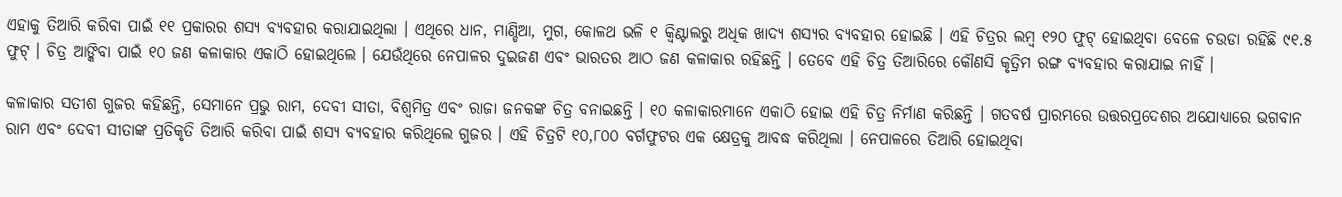ଏହାକୁ ତିଆରି କରିବା ପାଇଁ ୧୧ ପ୍ରକାରର ଶସ୍ୟ ବ୍ୟବହାର କରାଯାଇଥିଲା । ଏଥିରେ ଧାନ, ମାଣ୍ଡିଆ, ମୁଗ, କୋଳଥ ଭଳି ୧ କ୍ୱିଣ୍ଟାଲରୁ ଅଧିକ ଖାଦ୍ୟ ଶସ୍ୟର ବ୍ୟବହାର ହୋଇଛି । ଏହି ଚିତ୍ରର ଲମ୍ବ ୧୨୦ ଫୁଟ୍ ହୋଇଥିବା ବେଳେ ଚଉଡା ରହିଛି ୯୧.୫ ଫୁଟ୍ । ଚିତ୍ର ଆଙ୍କିବା ପାଇଁ ୧୦ ଜଣ କଳାକାର ଏକାଠି ହୋଇଥିଲେ । ଯେଉଁଥିରେ ନେପାଳର ଦୁଇଜଣ ଏବଂ ଭାରତର ଆଠ ଜଣ କଳାକାର ରହିଛନ୍ତି । ତେବେ ଏହି ଚିତ୍ର ତିଆରିରେ କୌଣସି କୃତ୍ରିମ ରଙ୍ଗ ବ୍ୟବହାର କରାଯାଇ ନାହିଁ ।

କଳାକାର ସତୀଶ ଗୁଜର କହିଛନ୍ତି, ସେମାନେ ପ୍ରଭୁ ରାମ, ଦେବୀ ସୀତା, ବିଶ୍ୱମିତ୍ର ଏବଂ ରାଜା ଜନକଙ୍କ ଚିତ୍ର ବନାଇଛନ୍ତି । ୧୦ କଳାକାରମାନେ ଏକାଠି ହୋଇ ଏହି ଚିତ୍ର ନିର୍ମାଣ କରିଛନ୍ତି । ଗତବର୍ଷ ପ୍ରାରମ୍ଭରେ ଉତ୍ତରପ୍ରଦେଶର ଅଯୋଧ୍ୟାରେ ଭଗବାନ ରାମ ଏବଂ ଦେବୀ ସୀତାଙ୍କ ପ୍ରତିକୃତି ତିଆରି କରିବା ପାଇଁ ଶସ୍ୟ ବ୍ୟବହାର କରିଥିଲେ ଗୁଜର । ଏହି ଚିତ୍ରଟି ୧୦,୮୦୦ ବର୍ଗଫୁଟର ଏକ କ୍ଷେତ୍ରକୁ ଆବଦ୍ଧ କରିଥିଲା । ନେପାଳରେ ତିଆରି ହୋଇଥିବା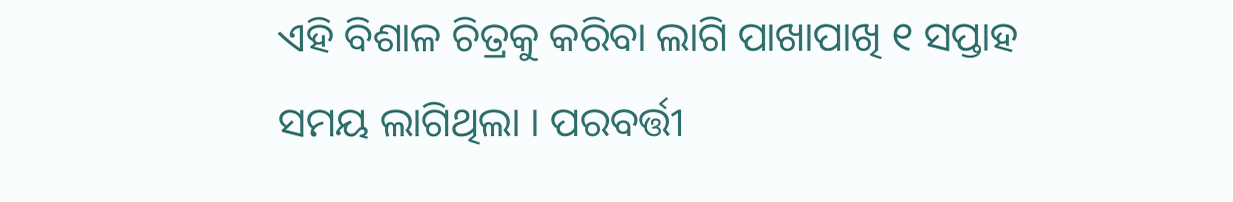ଏହି ବିଶାଳ ଚିତ୍ରକୁ କରିବା ଲାଗି ପାଖାପାଖି ୧ ସପ୍ତାହ ସମୟ ଲାଗିଥିଲା । ପରବର୍ତ୍ତୀ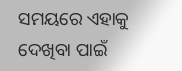ସମୟରେ ଏହାକୁ ଦେଖିବା ପାଇଁ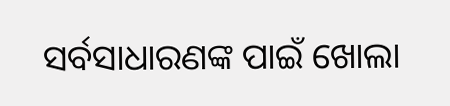ସର୍ବସାଧାରଣଙ୍କ ପାଇଁ ଖୋଲା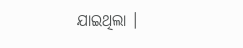ଯାଇଥିଲା ।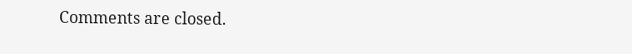Comments are closed.